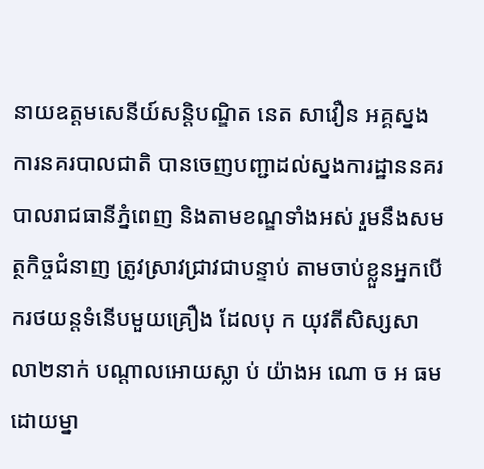នាយឧត្តមសេនីយ៍សន្តិបណ្ឌិត នេត សាវឿន អគ្គស្នងការនគរបាលជាតិ បានចេញបញ្ជាដល់ស្នងការដ្ឋាននគរបាលរាជធានីភ្នំពេញ និងតាមខណ្ឌទាំងអស់ រួមនឹងសមត្ថកិច្ចជំនាញ ត្រូវស្រាវជ្រាវជាបន្ទាប់ តាមចាប់ខ្លួនអ្នកបើករថយន្តទំនើបមួយគ្រឿង ដែលបុ ក យុវតីសិស្សសាលា២នាក់ បណ្តាលអោយស្លា ប់ យ៉ាងអ ណោ ច អ ធម ដោយម្នា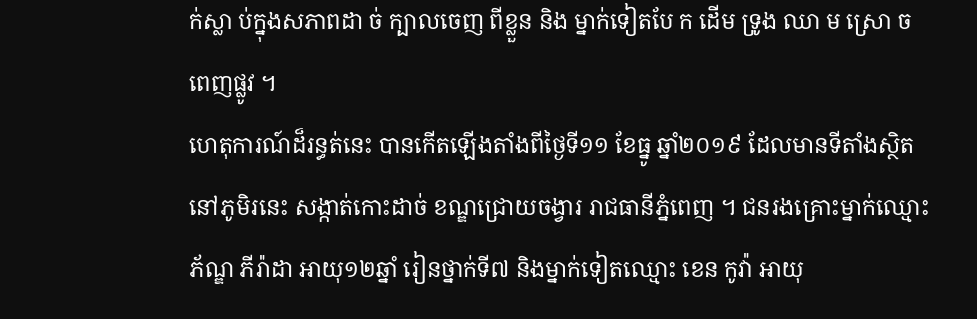ក់ស្លា ប់ក្នុងសភាពដា ច់ ក្បាលចេញ ពីខ្លួន និង ម្នាក់ទៀតបែ ក ដើម ទ្រូង ឈា ម ស្រោ ចពេញផ្លូវ ។
ហេតុការណ៍ដ៏រន្ធត់នេះ បានកើតឡើងតាំងពីថ្ងៃទី១១ ខែធ្នូ ឆ្នាំ២០១៩ ដែលមានទីតាំងស្ថិតនៅភូមិរនេះ សង្កាត់កោះដាច់ ខណ្ឌជ្រោយចង្វារ រាជធានីភ្នំពេញ ។ ជនរងគ្រោះម្នាក់ឈ្មោះ ភ័ណ្ឌ ភីរ៉ាដា អាយុ១២ឆ្នាំ រៀនថ្នាក់ទី៧ និងម្នាក់ទៀតឈ្មោះ ខេន កូវ៉ា អាយុ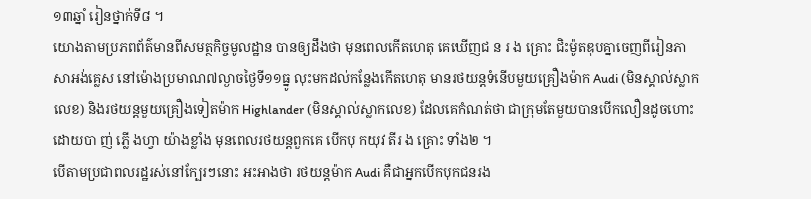១៣ឆ្នាំ រៀនថ្នាក់ទី៨ ។
យោងតាមប្រភពព័ត៌មានពីសមត្ថកិច្ចមូលដ្ឋាន បានឲ្យដឹងថា មុនពេលកើតហេតុ គេឃើញជ ន រ ង គ្រោះ ជិះម៉ូតឌុបគ្នាចេញពីរៀនភាសាអង់គ្លេស នៅម៉ោងប្រមាណ៧ល្ងាចថ្ងៃទី១១ធ្នូ លុះមកដល់កន្លែងកើតហេតុ មានរថយន្តទំនើបមួយគ្រឿងម៉ាក Audi (មិនស្គាល់ស្លាកលេខ) និងរថយន្តមួយគ្រឿងទៀតម៉ាក Highlander (មិនស្គាល់ស្លាកលេខ) ដែលគេកំណត់ថា ជាក្រុមតែមួយបានបើកលឿនដូចហោះ ដោយបា ញ់ ភ្លើ ងហ្វា យ៉ាងខ្លាំង មុនពេលរថយន្តពួកគេ បើកបុ កយុវ តីរ ង គ្រោះ ទាំង២ ។
បើតាមប្រជាពលរដ្ឋរស់នៅក្បែរៗនោះ អះអាងថា រថយន្តម៉ាក Audi គឺជាអ្នកបើកបុកជនរង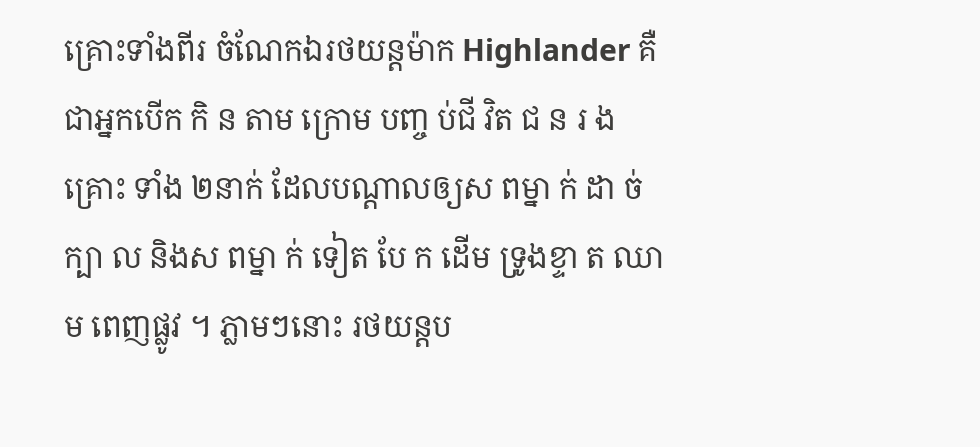គ្រោះទាំងពីរ ចំណែកឯរថយន្តម៉ាក Highlander គឺជាអ្នកបើក កិ ន តាម ក្រោម បញ្ច ប់ជី វិត ជ ន រ ង គ្រោះ ទាំង ២នាក់ ដែលបណ្តាលឲ្យស ពម្នា ក់ ដា ច់ក្បា ល និងស ពម្នា ក់ ទៀត បែ ក ដើម ទ្រូងខ្ទា ត ឈា ម ពេញផ្លូវ ។ ភ្លាមៗនោះ រថយន្តប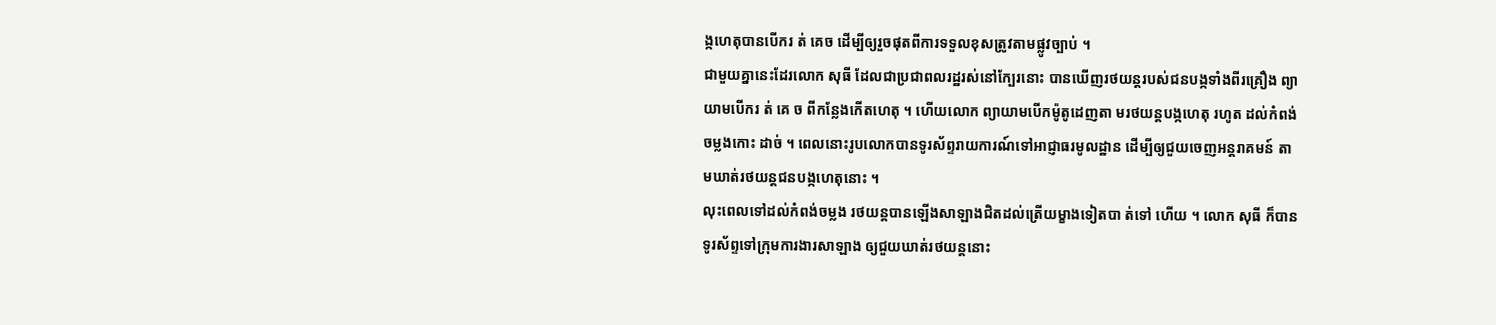ង្កហេតុបានបើករ ត់ គេច ដើម្បីឲ្យរួចផុតពីការទទួលខុសត្រូវតាមផ្លូវច្បាប់ ។
ជាមួយគ្នានេះដែរលោក សុធី ដែលជាប្រជាពលរដ្ឋរស់នៅក្បែរនោះ បានឃើញរថយន្តរបស់ជនបង្កទាំងពីរគ្រឿង ព្យាយាមបើករ ត់ គេ ច ពីកន្លែងកើតហេតុ ។ ហើយលោក ព្យាយាមបើកម៉ូតូដេញតា មរថយន្តបង្កហេតុ រហូត ដល់កំពង់ចម្លងកោះ ដាច់ ។ ពេលនោះរូបលោកបានទូរស័ព្ទរាយការណ៍ទៅអាជ្ញាធរមូលដ្ឋាន ដើម្បីឲ្យជួយចេញអន្តរាគមន៍ តា មឃាត់រថយន្តជនបង្កហេតុនោះ ។
លុះពេលទៅដល់កំពង់ចម្លង រថយន្តបានឡើងសាឡាងជិតដល់ត្រើយម្ខាងទៀតបា ត់ទៅ ហើយ ។ លោក សុធី ក៏បានទូរស័ព្ទទៅក្រុមការងារសាឡាង ឲ្យជួយឃាត់រថយន្តនោះ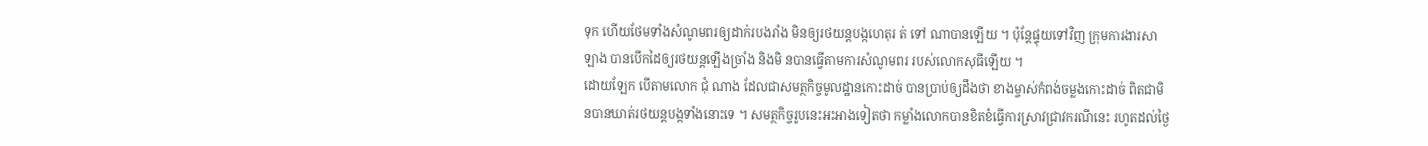ទុក ហើយថែមទាំងសំណូមពរឲ្យដាក់របងរាំង មិនឲ្យរថយន្តបង្កហេតុរ ត់ ទៅ ណាបានឡើយ ។ ប៉ុន្តែផ្ទុយទៅវិញ ក្រុមការងារសាឡាង បានបើកដៃឲ្យរថយន្តឡើងច្រាំង និងមិ នបានធ្វើតាមការសំណូមពរ របស់លោកសុធីឡើយ ។
ដោយឡែក បើតាមលោក ជុំ ណាង ដែលជាសមត្ថកិច្ចមូលដ្ឋានកោះដាច់ បានប្រាប់ឲ្យដឹងថា ខាងម្ចាស់កំពង់ចម្លងកោះដាច់ ពិតជាមិនបានឃាត់រថយន្តបង្កទាំងនោះទេ ។ សមត្ថកិច្ចរូបនេះអះអាងទៀតថា កម្លាំងលោកបានខិតខំធ្វើការស្រាវជ្រាវករណីនេះ រហូតដល់ថ្ងៃ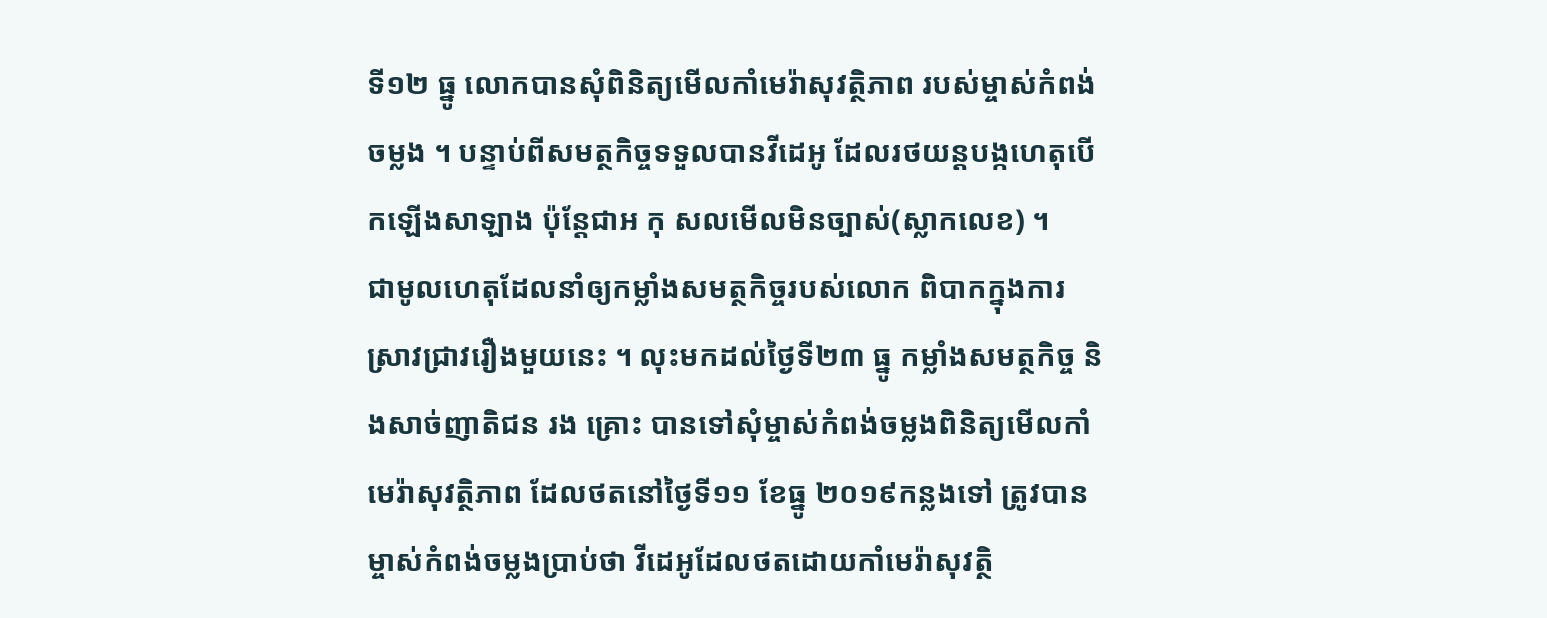ទី១២ ធ្នូ លោកបានសុំពិនិត្យមើលកាំមេរ៉ាសុវត្ថិភាព របស់ម្ចាស់កំពង់ចម្លង ។ បន្ទាប់ពីសមត្ថកិច្ចទទួលបានវីដេអូ ដែលរថយន្តបង្កហេតុបើកឡើងសាឡាង ប៉ុន្តែជាអ កុ សលមើលមិនច្បាស់(ស្លាកលេខ) ។
ជាមូលហេតុដែលនាំឲ្យកម្លាំងសមត្ថកិច្ចរបស់លោក ពិបាកក្នុងការស្រាវជ្រាវរឿងមួយនេះ ។ លុះមកដល់ថ្ងៃទី២៣ ធ្នូ កម្លាំងសមត្ថកិច្ច និងសាច់ញាតិជន រង គ្រោះ បានទៅសុំម្ចាស់កំពង់ចម្លងពិនិត្យមើលកាំមេរ៉ាសុវត្ថិភាព ដែលថតនៅថ្ងៃទី១១ ខែធ្នូ ២០១៩កន្លងទៅ ត្រូវបានម្ចាស់កំពង់ចម្លងប្រាប់ថា វីដេអូដែលថតដោយកាំមេរ៉ាសុវត្ថិ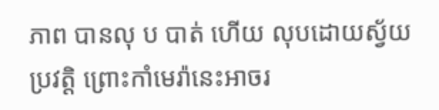ភាព បានលុ ប បាត់ ហើយ លុបដោយស្វ័យប្រវត្តិ ព្រោះកាំមេរ៉ានេះអាចរ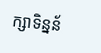ក្សាទិន្នន័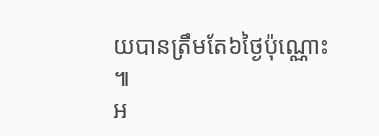យបានត្រឹមតែ៦ថ្ងៃប៉ុណ្ណោះ ៕
អ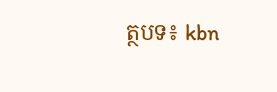ត្ថបទ៖ kbn